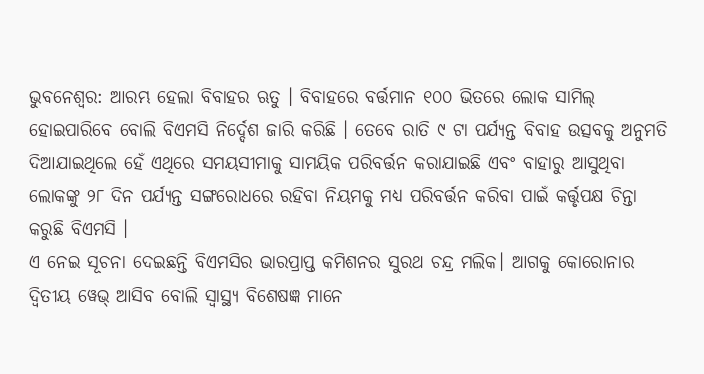ଭୁବନେଶ୍ବର: ଆରମ୍ଭ ହେଲା ବିବାହର ଋତୁ । ବିବାହରେ ବର୍ତ୍ତମାନ ୧୦୦ ଭିତରେ ଲୋକ ସାମିଲ୍ ହୋଇପାରିବେ ବୋଲି ବିଏମସି ନିର୍ଦ୍ଦେଶ ଜାରି କରିଛି । ତେବେ ରାତି ୯ ଟା ପର୍ଯ୍ୟନ୍ତ ବିବାହ ଉତ୍ସବକୁ ଅନୁମତି ଦିଆଯାଇଥିଲେ ହେଁ ଏଥିରେ ସମୟସୀମାକୁ ସାମୟିକ ପରିବର୍ତ୍ତନ କରାଯାଇଛି ଏବଂ ବାହାରୁ ଆସୁଥିବା ଲୋକଙ୍କୁ ୨୮ ଦିନ ପର୍ଯ୍ୟନ୍ତ ସଙ୍ଗରୋଧରେ ରହିବା ନିୟମକୁ ମଧ୍ୟ ପରିବର୍ତ୍ତନ କରିବା ପାଇଁ କର୍ତ୍ତୃପକ୍ଷ ଚିନ୍ତା କରୁଛି ବିଏମସି ।
ଏ ନେଇ ସୂଚନା ଦେଇଛନ୍ତି ବିଏମସିର ଭାରପ୍ରାପ୍ତ କମିଶନର ସୁରଥ ଚନ୍ଦ୍ର ମଲିକ। ଆଗକୁ କୋରୋନାର ଦ୍ୱିତୀୟ ୱେଭ୍ ଆସିବ ବୋଲି ସ୍ୱାସ୍ଥ୍ୟ ବିଶେଷଜ୍ଞ ମାନେ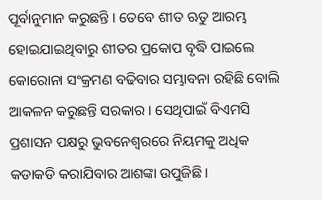ପୂର୍ବାନୁମାନ କରୁଛନ୍ତି । ତେବେ ଶୀତ ଋତୁ ଆରମ୍ଭ ହୋଇଯାଇଥିବାରୁ ଶୀତର ପ୍ରକୋପ ବୃଦ୍ଧି ପାଇଲେ କୋରୋନା ସଂକ୍ରମଣ ବଢିବାର ସମ୍ଭାବନା ରହିଛି ବୋଲି ଆକଳନ କରୁଛନ୍ତି ସରକାର । ସେଥିପାଇଁ ବିଏମସି ପ୍ରଶାସନ ପକ୍ଷରୁ ଭୁବନେଶ୍ୱରରେ ନିୟମକୁ ଅଧିକ କଡାକଡି କରାଯିବାର ଆଶଙ୍କା ଉପୁଜିଛି।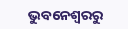ଭୁବନେଶ୍ବରରୁ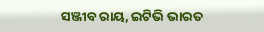ସଞ୍ଜୀବ ରାୟ, ଇଟିଭି ଭାରତ